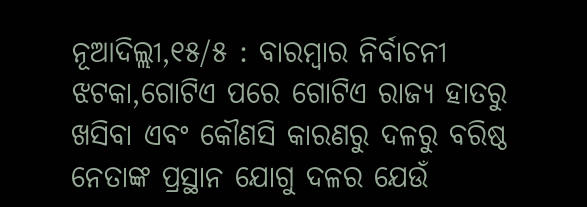ନୂଆଦିଲ୍ଲୀ,୧୫/୫ : ବାରମ୍ବାର ନିର୍ବାଚନୀ ଝଟକା,ଗୋଟିଏ ପରେ ଗୋଟିଏ ରାଜ୍ୟ ହାତରୁ ଖସିବା ଏବଂ କୌଣସି କାରଣରୁ ଦଳରୁ ବରିଷ୍ଠ ନେତାଙ୍କ ପ୍ରସ୍ଥାନ ଯୋଗୁ ଦଳର ଯେଉଁ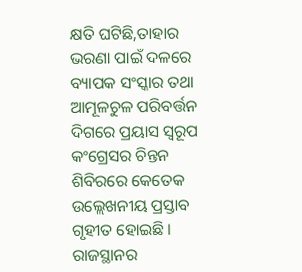କ୍ଷତି ଘଟିଛି,ତାହାର ଭରଣା ପାଇଁ ଦଳରେ ବ୍ୟାପକ ସଂସ୍କାର ତଥା ଆମୂଳଚୁଳ ପରିବର୍ତ୍ତନ ଦିଗରେ ପ୍ରୟାସ ସ୍ୱରୂପ କଂଗ୍ରେସର ଚିନ୍ତନ ଶିବିରରେ କେତେକ ଉଲ୍ଲେଖନୀୟ ପ୍ରସ୍ତାବ ଗୃହୀତ ହୋଇଛି । ରାଜସ୍ଥାନର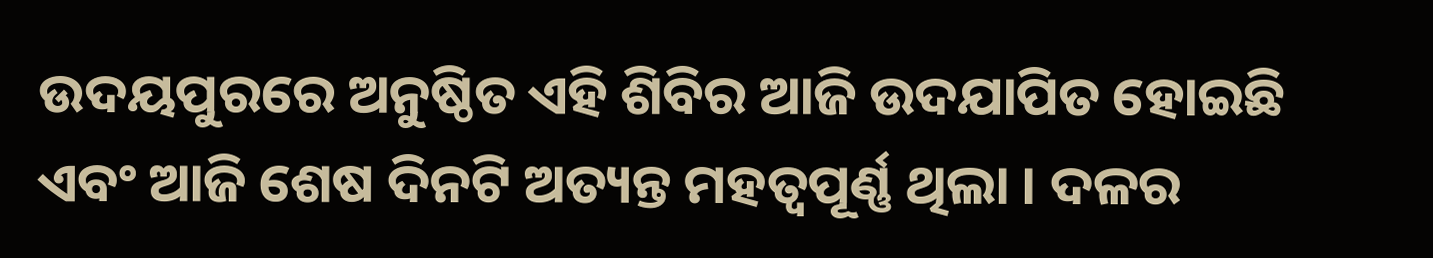ଉଦୟପୁରରେ ଅନୁଷ୍ଠିତ ଏହି ଶିବିର ଆଜି ଉଦଯାପିତ ହୋଇଛି ଏବଂ ଆଜି ଶେଷ ଦିନଟି ଅତ୍ୟନ୍ତ ମହତ୍ୱପୂର୍ଣ୍ଣ ଥିଲା । ଦଳର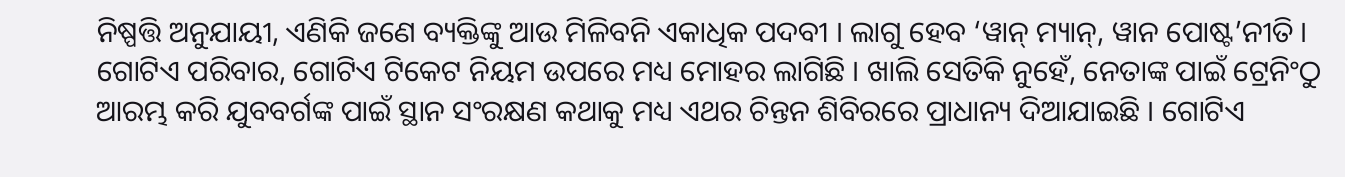ନିଷ୍ପତ୍ତି ଅନୁଯାୟୀ, ଏଣିକି ଜଣେ ବ୍ୟକ୍ତିଙ୍କୁ ଆଉ ମିଳିବନି ଏକାଧିକ ପଦବୀ । ଲାଗୁ ହେବ ‘ୱାନ୍ ମ୍ୟାନ୍, ୱାନ ପୋଷ୍ଟ’ନୀତି । ଗୋଟିଏ ପରିବାର, ଗୋଟିଏ ଟିକେଟ ନିୟମ ଉପରେ ମଧ୍ୟ ମୋହର ଲାଗିଛି । ଖାଲି ସେତିକି ନୁହେଁ, ନେତାଙ୍କ ପାଇଁ ଟ୍ରେନିଂଠୁ ଆରମ୍ଭ କରି ଯୁବବର୍ଗଙ୍କ ପାଇଁ ସ୍ଥାନ ସଂରକ୍ଷଣ କଥାକୁ ମଧ୍ୟ ଏଥର ଚିନ୍ତନ ଶିବିରରେ ପ୍ରାଧାନ୍ୟ ଦିଆଯାଇଛି । ଗୋଟିଏ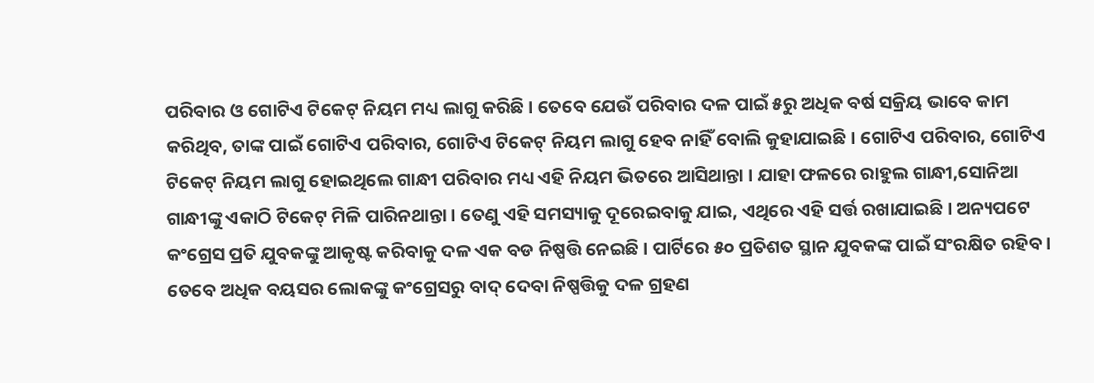ପରିବାର ଓ ଗୋଟିଏ ଟିକେଟ୍ ନିୟମ ମଧ୍ୟ ଲାଗୁ କରିଛି । ତେବେ ଯେଉଁ ପରିବାର ଦଳ ପାଇଁ ୫ରୁ ଅଧିକ ବର୍ଷ ସକ୍ରିୟ ଭାବେ କାମ କରିଥିବ, ତାଙ୍କ ପାଇଁ ଗୋଟିଏ ପରିବାର, ଗୋଟିଏ ଟିକେଟ୍ ନିୟମ ଲାଗୁ ହେବ ନାହିଁ ବୋଲି କୁହାଯାଇଛି । ଗୋଟିଏ ପରିବାର, ଗୋଟିଏ ଟିକେଟ୍ ନିୟମ ଲାଗୁ ହୋଇଥିଲେ ଗାନ୍ଧୀ ପରିବାର ମଧ୍ୟ ଏହି ନିୟମ ଭିତରେ ଆସିଥାନ୍ତା । ଯାହା ଫଳରେ ରାହୁଲ ଗାନ୍ଧୀ,ସୋନିଆ ଗାନ୍ଧୀଙ୍କୁ ଏକାଠି ଟିକେଟ୍ ମିଳି ପାରିନଥାନ୍ତା । ତେଣୁ ଏହି ସମସ୍ୟାକୁ ଦୂରେଇବାକୁ ଯାଇ, ଏଥିରେ ଏହି ସର୍ତ୍ତ ରଖାଯାଇଛି । ଅନ୍ୟପଟେ କଂଗ୍ରେସ ପ୍ରତି ଯୁବକଙ୍କୁ ଆକୃଷ୍ଟ କରିବାକୁ ଦଳ ଏକ ବଡ ନିଷ୍ପତ୍ତି ନେଇଛି । ପାର୍ଟିରେ ୫୦ ପ୍ରତିଶତ ସ୍ଥାନ ଯୁବକଙ୍କ ପାଇଁ ସଂରକ୍ଷିତ ରହିବ । ତେବେ ଅଧିକ ବୟସର ଲୋକଙ୍କୁ କଂଗ୍ରେସରୁ ବାଦ୍ ଦେବା ନିଷ୍ପତ୍ତିକୁ ଦଳ ଗ୍ରହଣ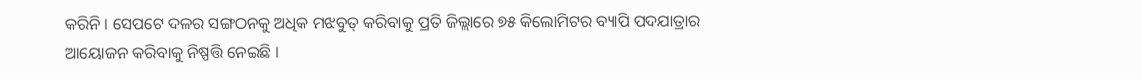କରିନି । ସେପଟେ ଦଳର ସଙ୍ଗଠନକୁ ଅଧିକ ମଝବୁତ୍ କରିବାକୁ ପ୍ରତି ଜିଲ୍ଲାରେ ୭୫ କିଲୋମିଟର ବ୍ୟାପି ପଦଯାତ୍ରାର ଆୟୋଜନ କରିବାକୁ ନିଷ୍ପତ୍ତି ନେଇଛି ।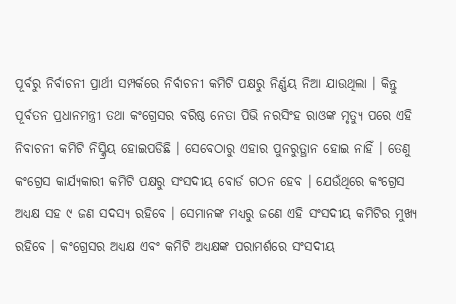ପୂର୍ବରୁ ନିର୍ବାଚନୀ ପ୍ରାର୍ଥୀ ସମ୍ପର୍କରେ ନିର୍ବାଚନୀ କମିଟି ପକ୍ଷରୁ ନିର୍ଣ୍ଣୟ ନିଆ ଯାଉଥିଲା । କିନ୍ତୁ ପୂର୍ବତନ ପ୍ରଧାନମନ୍ତ୍ରୀ ତଥା କଂଗ୍ରେସର ବରିଷ୍ଠ ନେତା ପିଭି ନରସିଂହ ରାଓଙ୍କ ମୃତ୍ୟୁ ପରେ ଏହି ନିବାଚନୀ କମିଟି ନିସ୍କ୍ରିୟ ହୋଇପଡିଛି । ସେବେଠାରୁ ଏହାର ପୁନରୁତ୍ଥାନ ହୋଇ ନାହିଁ । ତେଣୁ କଂଗ୍ରେସ କାର୍ଯ୍ୟକାରୀ କମିଟି ପକ୍ଷରୁ ସଂସଦୀୟ ବୋର୍ଡ ଗଠନ ହେବ । ଯେଉଁଥିରେ କଂଗ୍ରେସ ଅଧ୍ୟକ୍ଷ ସହ ୯ ଜଣ ସଦସ୍ୟ ରହିବେ । ସେମାନଙ୍କ ମଧ୍ୟରୁ ଜଣେ ଏହି ସଂସଦୀୟ କମିଟିର ମୁଖ୍ୟ ରହିବେ । କଂଗ୍ରେସର ଅଧ୍ୟକ୍ଷ ଏବଂ କମିଟି ଅଧ୍ୟକ୍ଷଙ୍କ ପରାମର୍ଶରେ ସଂସଦୀୟ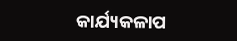କାର୍ଯ୍ୟକଳାପ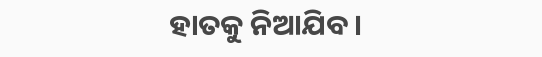ହାତକୁ ନିଆଯିବ ।